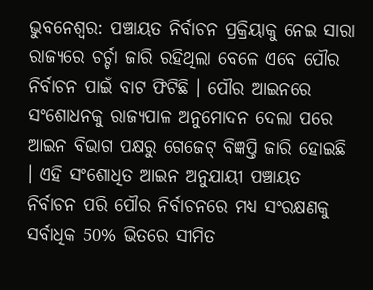ଭୁବନେଶ୍ବର: ପଞ୍ଚାୟତ ନିର୍ବାଚନ ପ୍ରକ୍ରିୟାକୁ ନେଇ ସାରା ରାଜ୍ୟରେ ଚର୍ଚ୍ଚା ଜାରି ରହିଥିଲା ବେଳେ ଏବେ ପୌର ନିର୍ବାଚନ ପାଇଁ ବାଟ ଫିଟିଛି । ପୌର ଆଇନରେ ସଂଶୋଧନକୁ ରାଜ୍ୟପାଳ ଅନୁମୋଦନ ଦେଲା ପରେ ଆଇନ ବିଭାଗ ପକ୍ଷରୁ ଗେଜେଟ୍ ବିଜ୍ଞପ୍ତି ଜାରି ହୋଇଛି । ଏହି ସଂଶୋଧିତ ଆଇନ ଅନୁଯାୟୀ ପଞ୍ଚାୟତ ନିର୍ବାଚନ ପରି ପୌର ନିର୍ବାଚନରେ ମଧ୍ୟ ସଂରକ୍ଷଣକୁ ସର୍ବାଧିକ 50% ଭିତରେ ସୀମିତ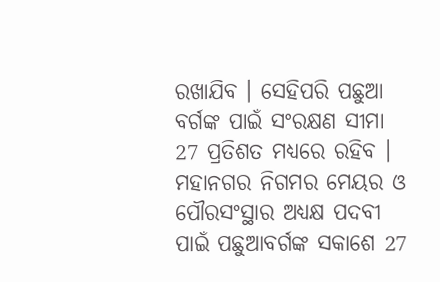ରଖାଯିବ । ସେହିପରି ପଛୁଆ ବର୍ଗଙ୍କ ପାଇଁ ସଂରକ୍ଷଣ ସୀମା 27 ପ୍ରତିଶତ ମଧ୍ୟରେ ରହିବ ।
ମହାନଗର ନିଗମର ମେୟର ଓ ପୌରସଂସ୍ଥାର ଅଧ୍ୟକ୍ଷ ପଦବୀ ପାଇଁ ପଛୁଆବର୍ଗଙ୍କ ସକାଶେ 27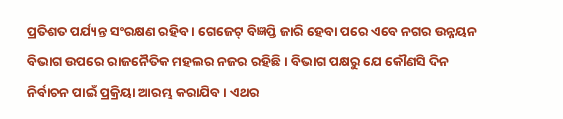ପ୍ରତିଶତ ପର୍ଯ୍ୟନ୍ତ ସଂରକ୍ଷଣ ରହିବ । ଗେଜେଟ୍ ବିଜ୍ଞପ୍ତି ଜାରି ହେବା ପରେ ଏବେ ନଗର ଉନ୍ନୟନ ବିଭାଗ ଉପରେ ରାଜନୈତିକ ମହଲର ନଜର ରହିଛି । ବିଭାଗ ପକ୍ଷରୁ ଯେ କୌଣସି ଦିନ ନିର୍ବାଚନ ପାଇଁ ପ୍ରକ୍ରିୟା ଆରମ୍ଭ କରାଯିବ । ଏଥର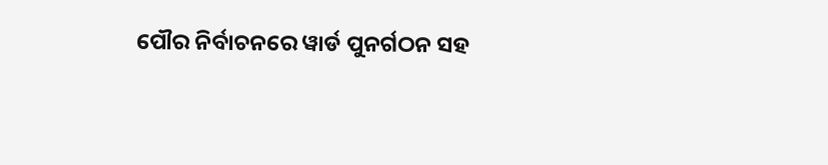ପୌର ନିର୍ବାଚନରେ ୱାର୍ଡ ପୁନର୍ଗଠନ ସହ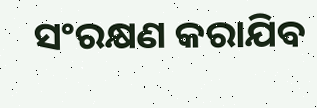ସଂରକ୍ଷଣ କରାଯିବ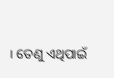। ତେଣୁ ଏଥିପାଇଁ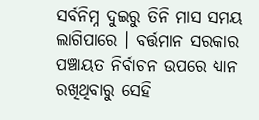ସର୍ବନିମ୍ନ ଦୁଇରୁ ତିନି ମାସ ସମୟ ଲାଗିପାରେ । ବର୍ତ୍ତମାନ ସରକାର ପଞ୍ଚାୟତ ନିର୍ବାଚନ ଉପରେ ଧ୍ୟାନ ରଖିଥିବାରୁ ସେହି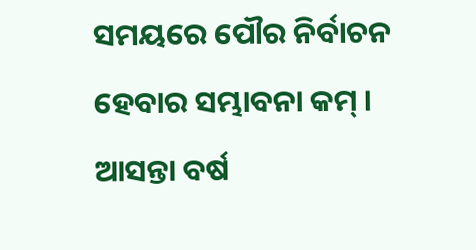ସମୟରେ ପୌର ନିର୍ବାଚନ ହେବାର ସମ୍ଭାବନା କମ୍ । ଆସନ୍ତା ବର୍ଷ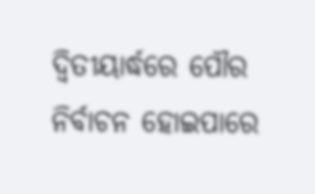ଦ୍ବିତୀୟାର୍ଦ୍ଧରେ ପୌର ନିର୍ବାଚନ ହୋଇପାରେ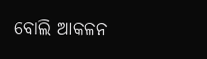ବୋଲି ଆକଳନ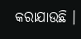କରାଯାଉଛି ।